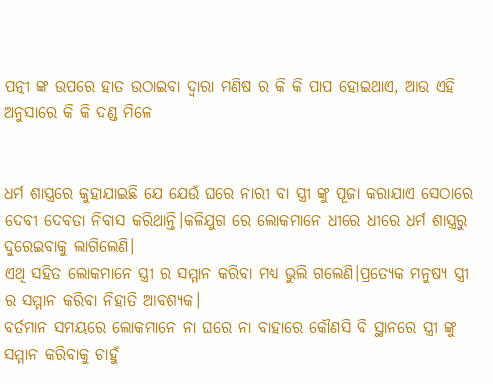ପତ୍ନୀ ଙ୍କ ଉପରେ ହାତ ଉଠାଇବା ଦ୍ଵାରା ମଣିଷ ର କି କି ପାପ ହୋଇଥାଏ, ଆଉ ଏହି ଅନୁସାରେ କି କି ଦଣ୍ଡ ମିଳେ


ଧର୍ମ ଶାସ୍ତ୍ରରେ କୁହାଯାଇଛି ଯେ ଯେଉଁ ଘରେ ନାରୀ ବା ସ୍ତ୍ରୀ ଙ୍କୁ ପୂଜା କରାଯାଏ ସେଠାରେ ଦେବୀ ଦେବତା ନିବାସ କରିଥାନ୍ତି।କଳିଯୁଗ ରେ ଲୋକମାନେ ଧୀରେ ଧୀରେ ଧର୍ମ ଶାସ୍ତ୍ରରୁ ଦୁରେଇବାକୁ ଲାଗିଲେଣି।
ଏଥି ସହିତ ଲୋକମାନେ ସ୍ତ୍ରୀ ର ସମ୍ମାନ କରିବା ମଧ୍ୟ ଭୁଲି ଗଲେଣି।ପ୍ରତ୍ୟେକ ମନୁଷ୍ୟ ସ୍ତ୍ରୀ ର ସମ୍ମାନ କରିବା ନିହାତି ଆବଶ୍ୟକ।
ବର୍ତମାନ ସମୟରେ ଲୋକମାନେ ନା ଘରେ ନା ବାହାରେ କୌଣସି ବି ସ୍ଥାନରେ ସ୍ତ୍ରୀ ଙ୍କୁ ସମ୍ମାନ କରିବାକୁ ଚାହୁଁ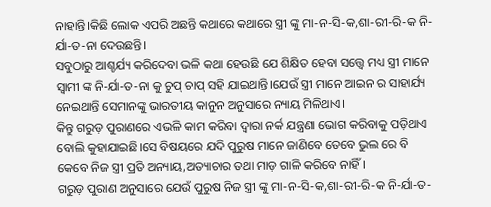ନାହାନ୍ତି।କିଛି ଲୋକ ଏପରି ଅଛନ୍ତି କଥାରେ କଥାରେ ସ୍ତ୍ରୀ ଙ୍କୁ ମା-ନ-ସି-କ,ଶା-ରୀ-ରି-କ ନି-ର୍ଯା-ତ-ନା ଦେଉଛନ୍ତି।
ସବୁଠାରୁ ଆଶ୍ଚର୍ଯ୍ୟ କରିଦେବା ଭଳି କଥା ହେଉଛି ଯେ ଶିକ୍ଷିତ ହେବା ସତ୍ତ୍ୱେ ମଧ୍ୟ ସ୍ତ୍ରୀ ମାନେ ସ୍ଵାମୀ ଙ୍କ ନି-ର୍ଯା-ତ-ନା କୁ ଚୁପ୍ ଚାପ୍ ସହି ଯାଇଥାନ୍ତି।ଯେଉଁ ସ୍ତ୍ରୀ ମାନେ ଆଇନ ର ସାହାର୍ଯ୍ୟ ନେଇଥାନ୍ତି ସେମାନଙ୍କୁ ଭାରତୀୟ କାନୁନ ଅନୁସାରେ ନ୍ୟାୟ ମିଳିଥାଏ।
କିନ୍ତୁ ଗରୁଡ଼ ପୁରାଣରେ ଏଭଳି କାମ କରିବା ଦ୍ୱାରା ନର୍କ ଯନ୍ତ୍ରଣା ଭୋଗ କରିବାକୁ ପଡ଼ିଥାଏ ବୋଲି କୁହାଯାଇଛି।ସେ ବିଷୟରେ ଯଦି ପୁରୁଷ ମାନେ ଜାଣିବେ ତେବେ ଭୁଲ ରେ ବି କେବେ ନିଜ ସ୍ତ୍ରୀ ପ୍ରତି ଅନ୍ୟାୟ,ଅତ୍ୟାଚାର ତଥା ମାଡ଼ ଗାଳି କରିବେ ନାହିଁ।
ଗରୁଡ଼ ପୁରାଣ ଅନୁସାରେ ଯେଉଁ ପୁରୁଷ ନିଜ ସ୍ତ୍ରୀ ଙ୍କୁ ମା-ନ-ସି-କ,ଶା-ରୀ-ରି-କ ନି-ର୍ଯା-ତ-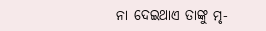ନା ଦେଇଥାଏ ତାଙ୍କୁ ମୃ-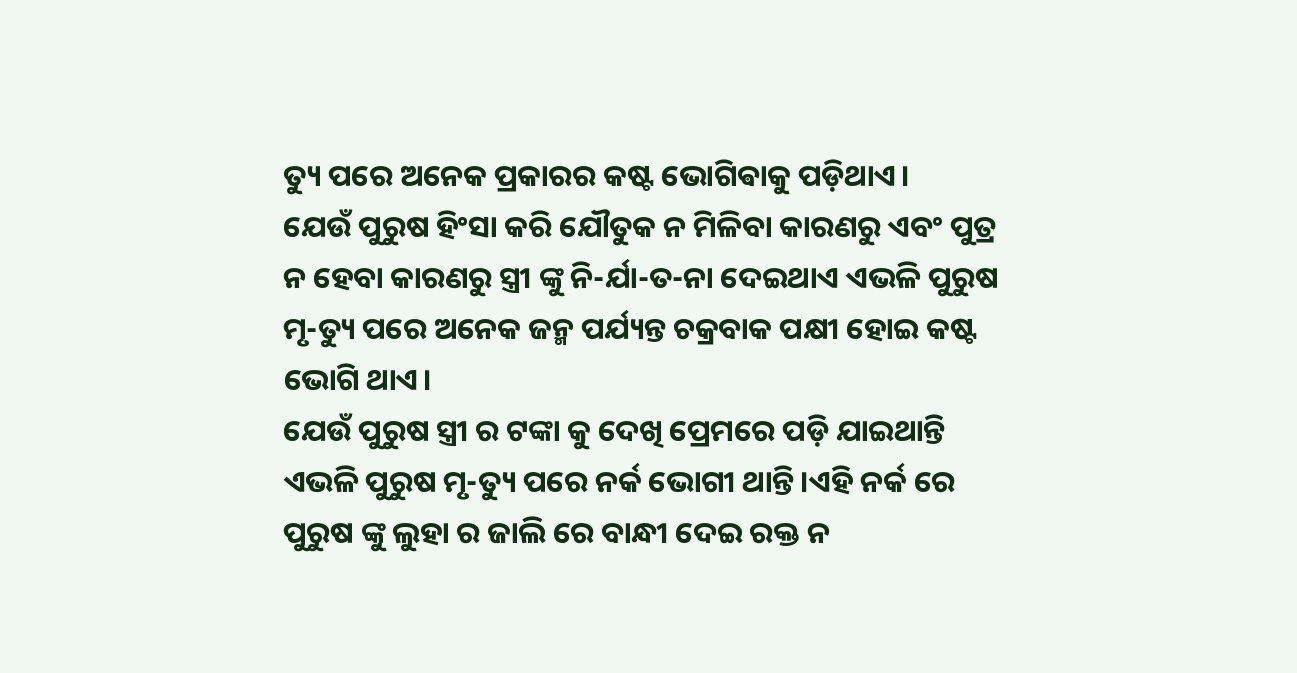ତ୍ୟୁ ପରେ ଅନେକ ପ୍ରକାରର କଷ୍ଟ ଭୋଗିଵାକୁ ପଡ଼ିଥାଏ।
ଯେଉଁ ପୁରୁଷ ହିଂସା କରି ଯୌତୁକ ନ ମିଳିବା କାରଣରୁ ଏବଂ ପୁତ୍ର ନ ହେବା କାରଣରୁ ସ୍ତ୍ରୀ ଙ୍କୁ ନି-ର୍ଯା-ତ-ନା ଦେଇଥାଏ ଏଭଳି ପୁରୁଷ ମୃ-ତ୍ୟୁ ପରେ ଅନେକ ଜନ୍ମ ପର୍ଯ୍ୟନ୍ତ ଚକ୍ରବାକ ପକ୍ଷୀ ହୋଇ କଷ୍ଟ ଭୋଗି ଥାଏ।
ଯେଉଁ ପୁରୁଷ ସ୍ତ୍ରୀ ର ଟଙ୍କା କୁ ଦେଖି ପ୍ରେମରେ ପଡ଼ି ଯାଇଥାନ୍ତି ଏଭଳି ପୁରୁଷ ମୃ-ତ୍ୟୁ ପରେ ନର୍କ ଭୋଗୀ ଥାନ୍ତି।ଏହି ନର୍କ ରେ ପୁରୁଷ ଙ୍କୁ ଲୁହା ର ଜାଲି ରେ ବାନ୍ଧୀ ଦେଇ ରକ୍ତ ନ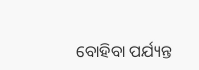ବୋହିବା ପର୍ଯ୍ୟନ୍ତ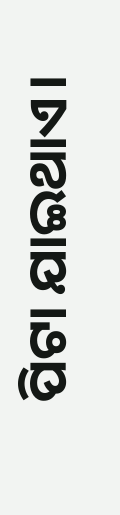ପିଟା ଯାଇଥାଏ।